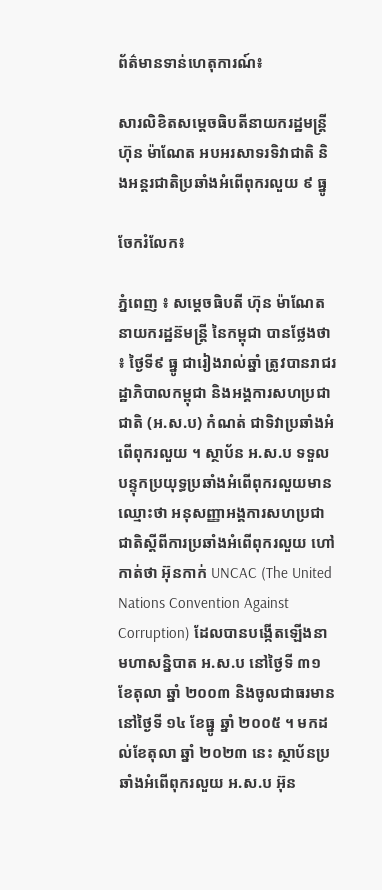ព័ត៌មានទាន់ហេតុការណ៍៖

សារលិខិតសម្តេចធិបតីនាយករដ្ឋមន្ត្រី ហ៊ុន ម៉ាណែត អបអរសាទរទិវាជាតិ និងអន្តរជាតិប្រឆាំងអំពើពុករលួយ ៩ ធ្នូ

ចែករំលែក៖

ភ្នំពេញ ៖ សម្តេចធិបតី ហ៊ុន ម៉ាណែត នាយករដ្ឋន៊មន្ត្រី នៃកម្ពុជា បានថ្លែងថា ៖ ថ្ងៃទី៩ ធ្នូ ជារៀងរាល់ឆ្នាំ ត្រូវបានរាជរដ្ឋាភិបាលកម្ពុជា និងអង្គការសហប្រជាជាតិ (អ.ស.ប) កំណត់ ជាទិវាប្រឆាំងអំពើពុករលួយ ។ ស្ថាប័ន អ.ស.ប ទទួលបន្ទុកប្រយុទ្ធប្រឆាំងអំពើពុករលួយមានឈ្មោះថា អនុសញ្ញាអង្គការសហប្រជាជាតិស្តីពីការប្រឆាំងអំពើពុករលួយ ហៅកាត់ថា អ៊ុនកាក់ UNCAC (The United Nations Convention Against Corruption) ដែលបានបង្កើតឡើងនា មហាសន្និបាត អ.ស.ប នៅថ្ងៃទី ៣១ ខែតុលា ឆ្នាំ ២០០៣ និងចូលជាធរមាននៅថ្ងៃទី ១៤ ខែធ្នូ ឆ្នាំ ២០០៥ ។ មកដល់ខែតុលា ឆ្នាំ ២០២៣ នេះ ស្ថាប័នប្រឆាំងអំពើពុករលួយ អ.ស.ប អ៊ុន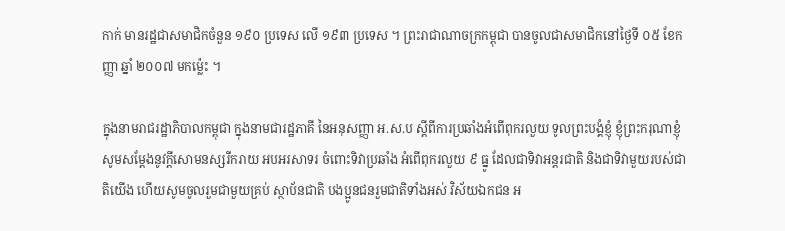កាក់ មានរដ្ឋជាសមាជិកចំនួន ១៩០ ប្រទេស លើ ១៩៣ ប្រទេស ។ ព្រះរាជាណាចក្រកម្ពុជា បានចូលជាសមាជិកនៅថ្ងៃទី ០៥ ខែកញ្ញា ឆ្នាំ ២០០៧ មកម៉្លេះ ។

ក្នុងនាមរាជរដ្ឋាភិបាលកម្ពុជា ក្នុងនាមជារដ្ឋភាគី នៃអនុសញ្ញា អ.ស.ប ស្តីពីការប្រឆាំងអំពើពុករលួយ ទូលព្រះបង្គំខ្ញុំ ខ្ញុំព្រះករុណាខ្ញុំ សូមសម្តែងនូវក្តីសោមនស្សរីករាយ អបអរសាទរ ចំពោះទិវាប្រឆាំង អំពើពុករលួយ ៩ ធ្នូ ដែលជាទិវាអន្តរជាតិ និងជាទិវាមួយរបស់ជាតិយើង ហើយសូមចូលរួមជាមួយគ្រប់ ស្ថាប័នជាតិ បងប្អូនជនរួមជាតិទាំងអស់ វិស័យឯកជន អ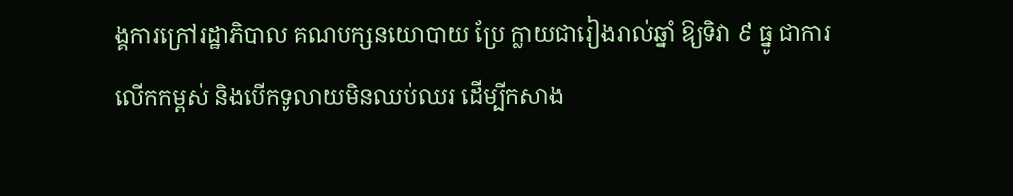ង្គការក្រៅរដ្ឋាភិបាល គណបក្សនយោបាយ ប្រែ ក្លាយជារៀងរាល់ឆ្នាំ ឱ្យទិវា ៩ ធ្នូ ជាការលើកកម្ពស់ និងបើកទូលាយមិនឈប់ឈរ ដើម្បីកសាង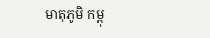មាតុភូមិ កម្ពុ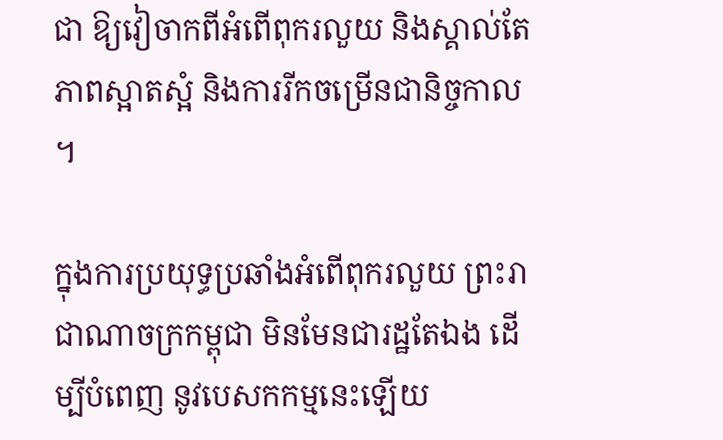ជា ឱ្យវៀចាកពីអំពើពុករលួយ និងស្គាល់តែភាពស្អាតស្អំ និងការរីកចម្រើនជានិច្ចកាល ។

ក្នុងការប្រយុទ្ធប្រឆាំងអំពើពុករលួយ ព្រះរាជាណាចក្រកម្ពុជា មិនមែនជារដ្ឋតែឯង ដើម្បីបំពេញ នូវបេសកកម្មនេះឡើយ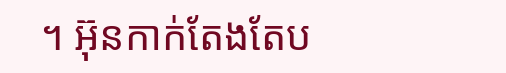។ អ៊ុនកាក់តែងតែប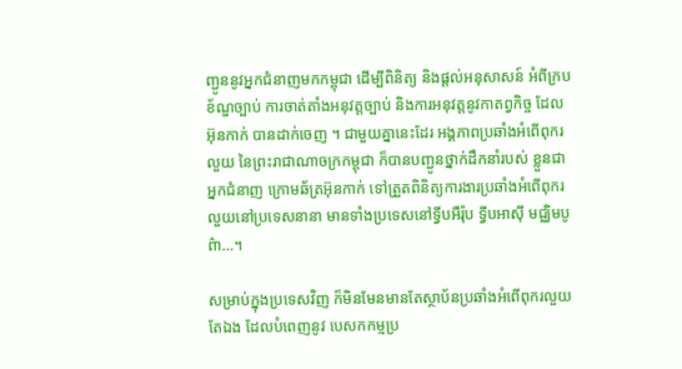ញ្ជូននូវអ្នកជំនាញមកកម្ពុជា ដើម្បីពិនិត្យ និងផ្តល់អនុសាសន៍ អំពីក្របខ័ណ្ឌច្បាប់ ការចាត់តាំងអនុវត្តច្បាប់ និងការអនុវត្តនូវកាតព្វកិច្ច ដែល អ៊ុនកាក់ បានដាក់ចេញ ។ ជាមួយគ្នានេះដែរ អង្គភាពប្រឆាំងអំពើពុករលួយ នៃព្រះរាជាណាចក្រកម្ពុជា ក៏បានបញ្ជូនថ្នាក់ដឹកនាំរបស់ ខ្លួនជាអ្នកជំនាញ ក្រោមឆ័ត្រអ៊ុនកាក់ ទៅត្រួតពិនិត្យការងារប្រឆាំងអំពើពុករលួយនៅប្រទេសនានា មានទាំងប្រទេសនៅទ្វីបអឺរ៉ុប ទ្វីបអាស៊ី មជ្ឈិមបូព៌ា…។

សម្រាប់ក្នុងប្រទេសវិញ ក៏មិនមែនមានតែស្ថាប័នប្រឆាំងអំពើពុករលួយតែឯង ដែលបំពេញនូវ បេសកកម្មប្រ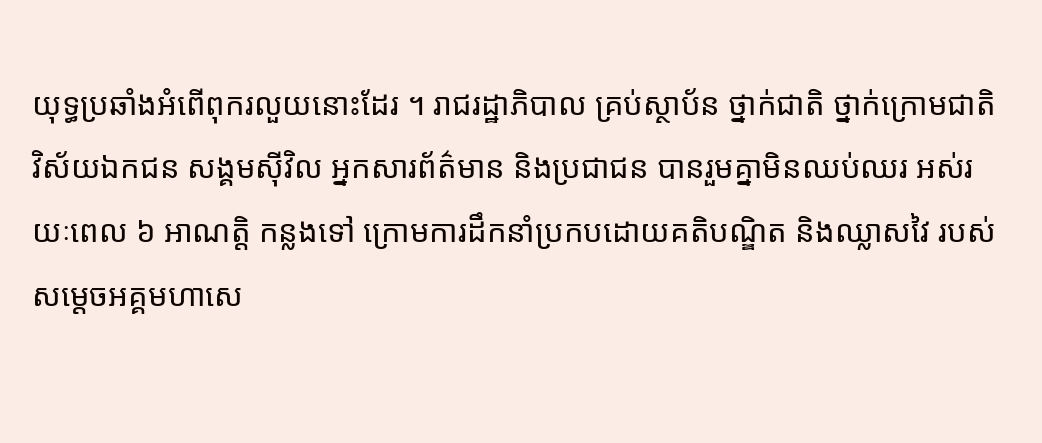យុទ្ធប្រឆាំងអំពើពុករលួយនោះដែរ ។ រាជរដ្ឋាភិបាល គ្រប់ស្ថាប័ន ថ្នាក់ជាតិ ថ្នាក់ក្រោមជាតិ វិស័យឯកជន សង្គមស៊ីវិល អ្នកសារព័ត៌មាន និងប្រជាជន បានរួមគ្នាមិនឈប់ឈរ អស់រយៈពេល ៦ អាណត្តិ កន្លងទៅ ក្រោមការដឹកនាំប្រកបដោយគតិបណ្ឌិត និងឈ្លាសវៃ របស់ សម្ដេចអគ្គមហាសេ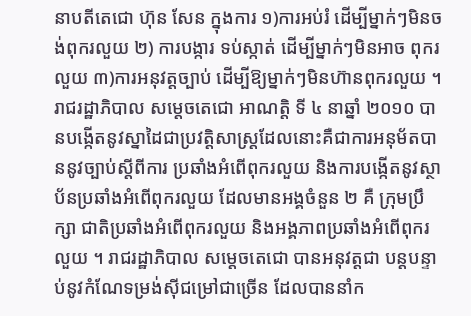នាបតីតេជោ ហ៊ុន សែន ក្នុងការ ១)ការអប់រំ ដើម្បីម្នាក់ៗមិនចង់ពុករលួយ ២) ការបង្ការ ទប់ស្កាត់ ដើម្បីម្នាក់ៗមិនអាច ពុករលួយ ៣)ការអនុវត្តច្បាប់ ដើម្បីឱ្យម្នាក់ៗមិនហ៊ានពុករលួយ ។ រាជរដ្ឋាភិបាល សម្តេចតេជោ អាណត្តិ ទី ៤ នាឆ្នាំ ២០១០ បានបង្កើតនូវស្នាដៃជាប្រវត្តិសាស្ត្រដែលនោះគឺជាការអនុម័តបាននូវច្បាប់ស្តីពីការ ប្រឆាំងអំពើពុករលួយ និងការបង្កើតនូវស្ថាប័នប្រឆាំងអំពើពុករលួយ ដែលមានអង្គចំនួន ២ គឺ ក្រុមប្រឹក្សា ជាតិប្រឆាំងអំពើពុករលួយ និងអង្គភាពប្រឆាំងអំពើពុករលួយ ។ រាជរដ្ឋាភិបាល សម្តេចតេជោ បានអនុវត្តជា បន្តបន្ទាប់នូវកំណែទម្រង់ស៊ីជម្រៅជាច្រើន ដែលបាននាំក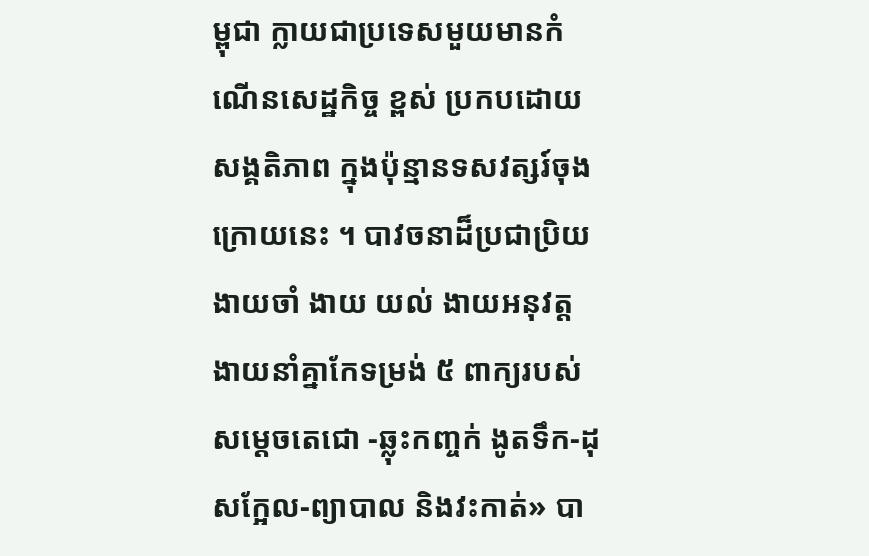ម្ពុជា ក្លាយជាប្រទេសមួយមានកំណើនសេដ្ឋកិច្ច ខ្ពស់ ប្រកបដោយសង្គតិភាព ក្នុងប៉ុន្មានទសវត្សរ៍ចុងក្រោយនេះ ។ បាវចនាដ៏ប្រជាប្រិយ ងាយចាំ ងាយ យល់ ងាយអនុវត្ត ងាយនាំគ្នាកែទម្រង់ ៥ ពាក្យរបស់ សម្តេចតេជោ -ឆ្លុះកញ្ចក់ ងូតទឹក-ដុសក្អែល-ព្យាបាល និងវះកាត់» បា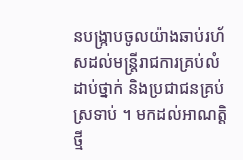នបង្ក្រាបចូលយ៉ាងឆាប់រហ័សដល់មន្ត្រីរាជការគ្រប់លំដាប់ថ្នាក់ និងប្រជាជនគ្រប់ស្រទាប់ ។ មកដល់អាណត្តិថ្មី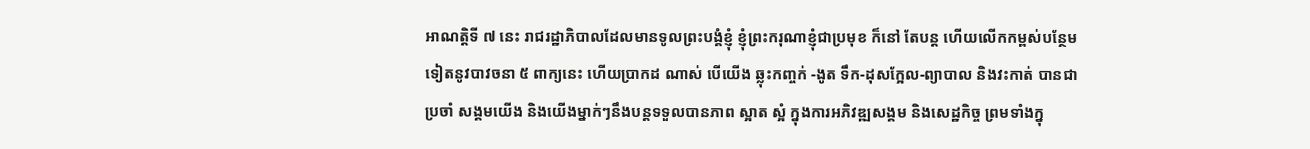អាណត្តិទី ៧ នេះ រាជរដ្ឋាភិបាលដែលមានទូលព្រះបង្គំខ្ញុំ ខ្ញុំព្រះករុណាខ្ញុំជាប្រមុខ ក៏នៅ តែបន្ត ហើយលើកកម្ពស់បន្ថែមទៀតនូវបាវចនា ៥ ពាក្យនេះ ហើយប្រាកដ ណាស់ បើយើង ឆ្លុះកញ្ចក់ -ងូត ទឹក-ដុសក្អែល-ព្យាបាល និងវះកាត់ បានជាប្រចាំ សង្គមយើង និងយើងម្នាក់ៗនឹងបន្តទទួលបានភាព ស្អាត ស្អំ ក្នុងការអភិវឌ្ឍសង្គម និងសេដ្ឋកិច្ច ព្រមទាំងក្នុ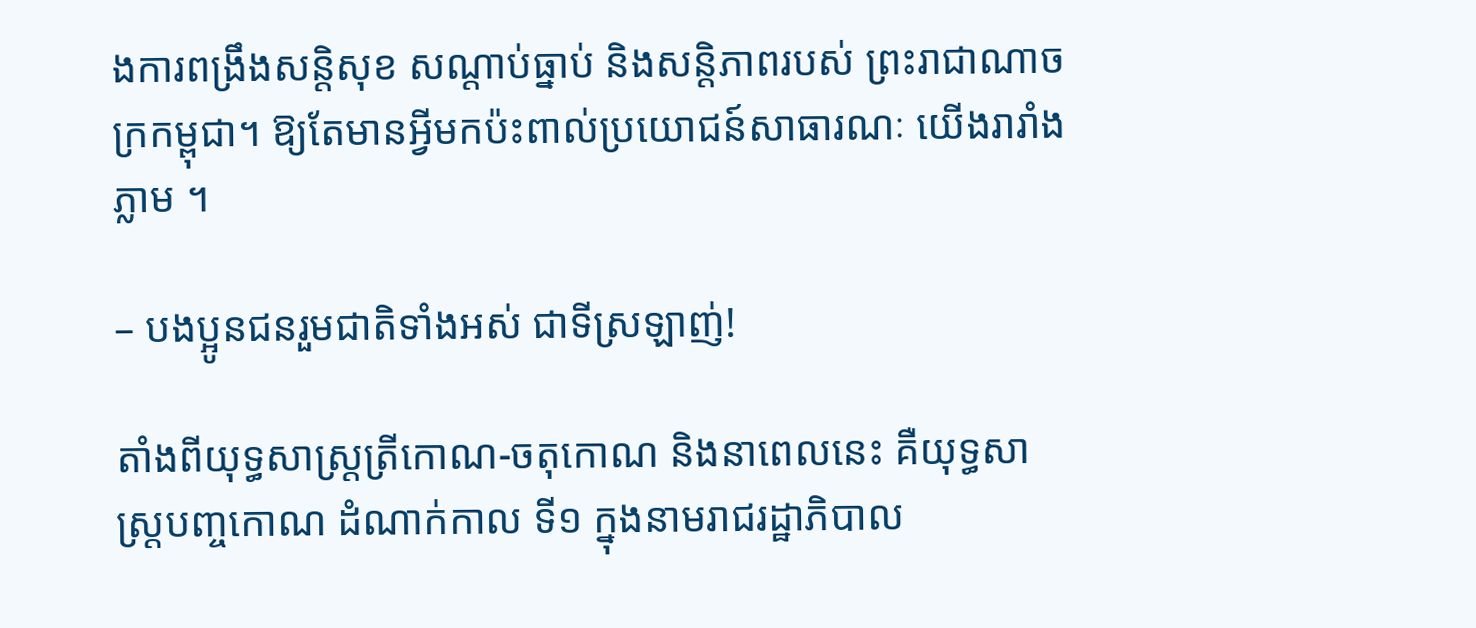ងការពង្រឹងសន្តិសុខ សណ្តាប់ធ្នាប់ និងសន្តិភាពរបស់ ព្រះរាជាណាចក្រកម្ពុជា។ ឱ្យតែមានអ្វីមកប៉ះពាល់ប្រយោជន៍សាធារណៈ យើងរារាំងភ្លាម ។

– បងប្អូនជនរួមជាតិទាំងអស់ ជាទីស្រឡាញ់!

តាំងពីយុទ្ធសាស្ត្រត្រីកោណ-ចតុកោណ និងនាពេលនេះ គឺយុទ្ធសាស្ត្របញ្ចកោណ ដំណាក់កាល ទី១ ក្នុងនាមរាជរដ្ឋាភិបាល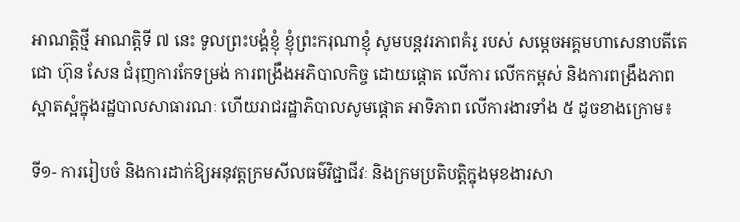អាណត្តិថ្មី អាណត្តិទី ៧ នេះ ទូលព្រះបង្គំខ្ញុំ ខ្ញុំព្រះករុណាខ្ញុំ សូមបន្តវរភាពគំរូ របស់ សម្ដេចអគ្គមហាសេនាបតីតេជោ ហ៊ុន សែន ជំរុញការកែទម្រង់ ការពង្រឹងអភិបាលកិច្ច ដោយផ្តោត លើការ លើកកម្ពស់ និងការពង្រឹងភាពស្អាតស្អំក្នុងរដ្ឋបាលសាធារណៈ ហើយរាជរដ្ឋាភិបាលសូមផ្តោត អាទិភាព លើការងារទាំង ៥ ដូចខាងក្រោម៖

ទី១- ការរៀបចំ និងការដាក់ឱ្យអនុវត្តក្រមសីលធម៌វិជ្ជាជីវៈ និងក្រមប្រតិបត្តិក្នុងមុខងារសា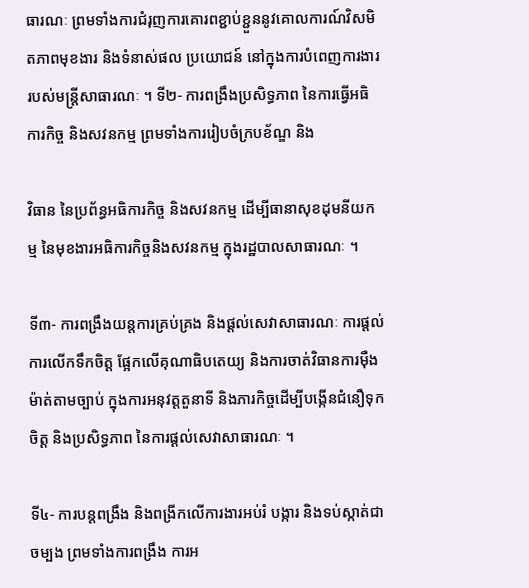ធារណៈ ព្រមទាំងការជំរុញការគោរពខ្ជាប់ខ្ជួននូវគោលការណ៍វិសមិតភាពមុខងារ និងទំនាស់ផល ប្រយោជន៍ នៅក្នុងការបំពេញការងាររបស់មន្ត្រីសាធារណៈ ។ ទី២- ការពង្រឹងប្រសិទ្ធភាព នៃការធ្វើអធិការកិច្ច និងសវនកម្ម ព្រមទាំងការរៀបចំក្របខ័ណ្ឌ និង

វិធាន នៃប្រព័ន្ធអធិការកិច្ច និងសវនកម្ម ដើម្បីធានាសុខដុមនីយកម្ម នៃមុខងារអធិការកិច្ចនិងសវនកម្ម ក្នុងរដ្ឋបាលសាធារណៈ ។

ទី៣- ការពង្រឹងយន្តការគ្រប់គ្រង និងផ្តល់សេវាសាធារណៈ ការផ្តល់ការលើកទឹកចិត្ត ផ្អែកលើគុណាធិបតេយ្យ និងការចាត់វិធានការម៉ឺងម៉ាត់តាមច្បាប់ ក្នុងការអនុវត្តតួនាទី និងភារកិច្ចដើម្បីបង្កើនជំនឿទុកចិត្ត និងប្រសិទ្ធភាព នៃការផ្តល់សេវាសាធារណៈ ។

ទី៤- ការបន្តពង្រឹង និងពង្រីកលើការងារអប់រំ បង្ការ និងទប់ស្កាត់ជាចម្បង ព្រមទាំងការពង្រឹង ការអ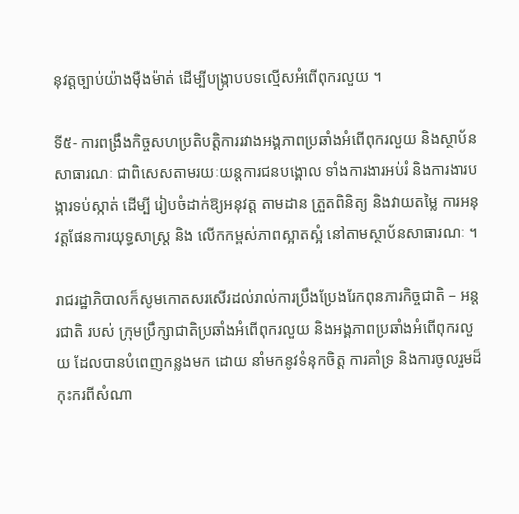នុវត្តច្បាប់យ៉ាងម៉ឺងម៉ាត់ ដើម្បីបង្ក្រាបបទល្មើសអំពើពុករលួយ ។

ទី៥- ការពង្រឹងកិច្ចសហប្រតិបត្តិការរវាងអង្គភាពប្រឆាំងអំពើពុករលួយ និងស្ថាប័នសាធារណៈ ជាពិសេសតាមរយៈយន្តការជនបង្គោល ទាំងការងារអប់រំ និងការងារបង្ការទប់ស្កាត់ ដើម្បី រៀបចំដាក់ឱ្យអនុវត្ត តាមដាន ត្រួតពិនិត្យ និងវាយតម្លៃ ការអនុវត្តផែនការយុទ្ធសាស្ត្រ និង លើកកម្ពស់ភាពស្អាតស្អំ នៅតាមស្ថាប័នសាធារណៈ ។

រាជរដ្ឋាភិបាលក៏សូមកោតសរសើរដល់រាល់ការប្រឹងប្រែងរែកពុនភារកិច្ចជាតិ – អន្តរជាតិ របស់ ក្រុមប្រឹក្សាជាតិប្រឆាំងអំពើពុករលួយ និងអង្គភាពប្រឆាំងអំពើពុករលួយ ដែលបានបំពេញកន្លងមក ដោយ នាំមកនូវទំនុកចិត្ត ការគាំទ្រ និងការចូលរួមដ៏កុះករពីសំណា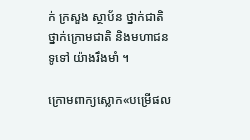ក់ ក្រសួង ស្ថាប័ន ថ្នាក់ជាតិ ថ្នាក់ក្រោមជាតិ និងមហាជនទូទៅ យ៉ាងរឹងមាំ ។

ក្រោមពាក្យស្លោក«បម្រើផល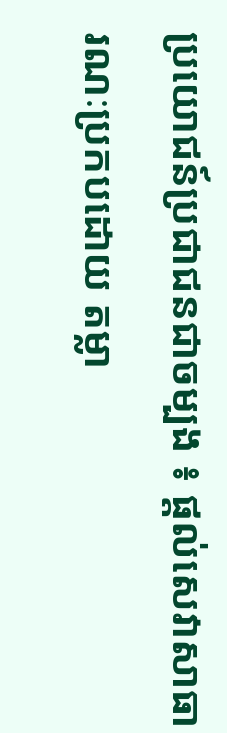ប្រយោជន៍ប្រជាជនជាចម្បង ៖ ផ្តល់សេវាសាធារណៈប្រកបដោយ តម្លា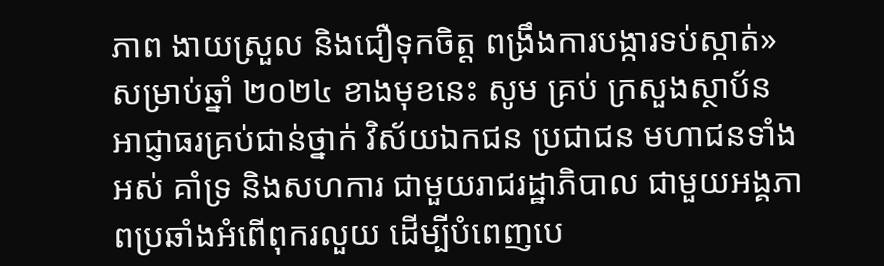ភាព ងាយស្រួល និងជឿទុកចិត្ត ពង្រឹងការបង្ការទប់ស្កាត់» សម្រាប់ឆ្នាំ ២០២៤ ខាងមុខនេះ សូម គ្រប់ ក្រសួងស្ថាប័ន អាជ្ញាធរគ្រប់ជាន់ថ្នាក់ វិស័យឯកជន ប្រជាជន មហាជនទាំងអស់ គាំទ្រ និងសហការ ជាមួយរាជរដ្ឋាភិបាល ជាមួយអង្គភាពប្រឆាំងអំពើពុករលួយ ដើម្បីបំពេញបេ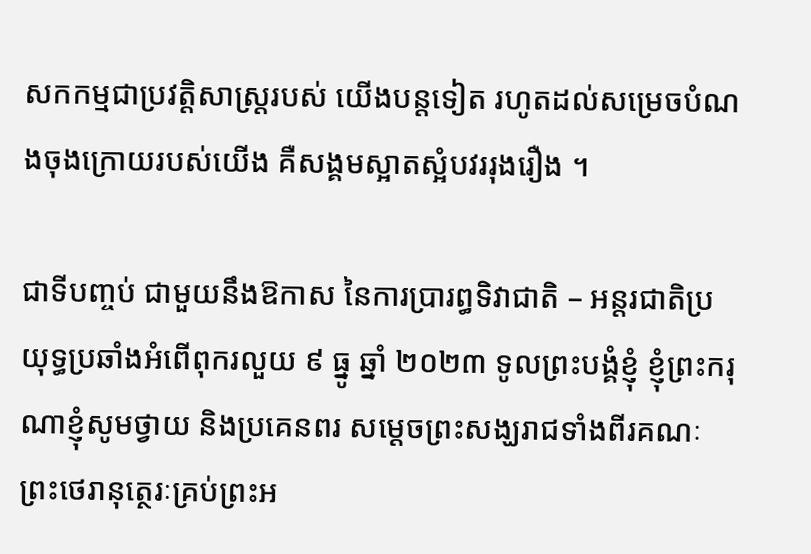សកកម្មជាប្រវត្តិសាស្ត្ររបស់ យើងបន្តទៀត រហូតដល់សម្រេចបំណងចុងក្រោយរបស់យើង គឺសង្គមស្អាតស្អំបវររុងរឿង ។

ជាទីបញ្ចប់ ជាមួយនឹងឱកាស នៃការប្រារព្ធទិវាជាតិ – អន្តរជាតិប្រយុទ្ធប្រឆាំងអំពើពុករលួយ ៩ ធ្នូ ឆ្នាំ ២០២៣ ទូលព្រះបង្គំខ្ញុំ ខ្ញុំព្រះករុណាខ្ញុំសូមថ្វាយ និងប្រគេនពរ សម្ដេចព្រះសង្ឃរាជទាំងពីរគណៈ ព្រះថេរានុត្ថេរៈគ្រប់ព្រះអ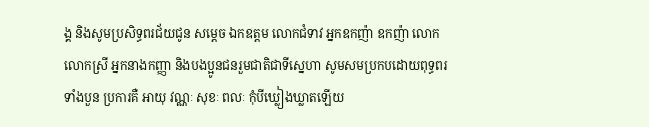ង្គ និងសូមប្រសិទ្ធពរជ័យជូន សម្តេច ឯកឧត្តម លោកជំទាវ អ្នកឧកញ៉ា ឧកញ៉ា លោក លោកស្រី អ្នកនាងកញ្ញា និងបងប្អូនជនរួមជាតិជាទីស្នេហា សូមសមប្រកបដោយពុទ្ធពរទាំងបួន ប្រការគឺ អាយុ វណ្ណៈ សុខៈ ពលៈ កុំបីឃ្លៀងឃ្លាតឡើយ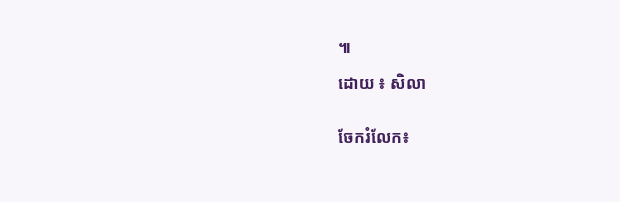៕

ដោយ ៖ សិលា


ចែករំលែក៖